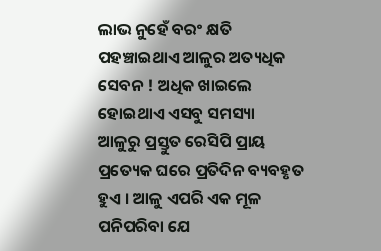ଲାଭ ନୁହେଁ ବରଂ କ୍ଷତି ପହଞ୍ଚାଇଥାଏ ଆଳୁର ଅତ୍ୟଧିକ ସେବନ ! ଅଧିକ ଖାଇଲେ ହୋଇଥାଏ ଏସବୁ ସମସ୍ୟା
ଆଳୁରୁ ପ୍ରସ୍ତୁତ ରେସିପି ପ୍ରାୟ ପ୍ରତ୍ୟେକ ଘରେ ପ୍ରତିଦିନ ବ୍ୟବହୃତ ହୁଏ । ଆଳୁ ଏପରି ଏକ ମୂଳ ପନିପରିବା ଯେ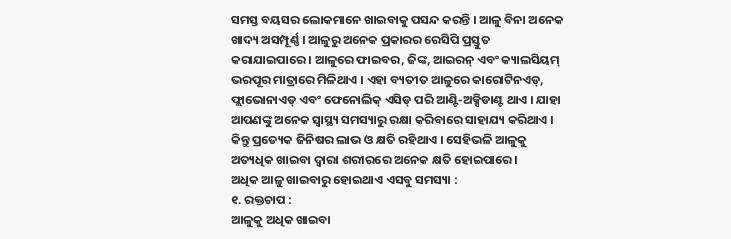ସମସ୍ତ ବୟସର ଲୋକମାନେ ଖାଇବାକୁ ପସନ୍ଦ କରନ୍ତି । ଆଳୁ ବିନା ଅନେକ ଖାଦ୍ୟ ଅସମ୍ପୂର୍ଣ୍ଣ । ଆଳୁରୁ ଅନେକ ପ୍ରକାରର ରେସିପି ପ୍ରସ୍ତୁତ କରାଯାଇପାରେ । ଆଳୁରେ ଫାଇବର, ଜିଙ୍କ, ଆଇରନ୍ ଏବଂ କ୍ୟାଲସିୟମ୍ ଭରପୂର ମାତ୍ରାରେ ମିଳିଥାଏ । ଏହା ବ୍ୟତୀତ ଆଳୁରେ କାରୋଟିନଏଡ୍, ଫ୍ଲାଭୋନାଏଡ୍ ଏବଂ ଫେନୋଲିକ୍ ଏସିଡ୍ ପରି ଆଣ୍ଟି-ଅକ୍ସିଡାଣ୍ଟ ଥାଏ । ଯାହା ଆପଣଙ୍କୁ ଅନେକ ସ୍ୱାସ୍ଥ୍ୟ ସମସ୍ୟାରୁ ରକ୍ଷା କରିବାରେ ସାହାଯ୍ୟ କରିଥାଏ । କିନ୍ତୁ ପ୍ରତ୍ୟେକ ଜିନିଷର ଲାଭ ଓ କ୍ଷତି ରହିଥାଏ । ସେହିଭଳି ଆଳୁକୁ ଅତ୍ୟଧିକ ଖାଇବା ଦ୍ୱାରା ଶରୀରରେ ଅନେକ କ୍ଷତି ହୋଇପାରେ ।
ଅଧିକ ଆଳୁ ଖାଇବାରୁ ହୋଇଥାଏ ଏସବୁ ସମସ୍ୟା :
୧. ରକ୍ତଚାପ :
ଆଳୁକୁ ଅଧିକ ଖାଇବା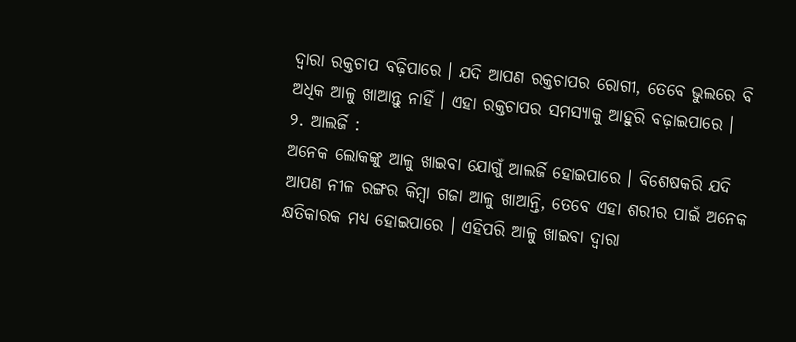ଦ୍ୱାରା ରକ୍ତଚାପ ବଢ଼ିପାରେ । ଯଦି ଆପଣ ରକ୍ତଚାପର ରୋଗୀ, ତେବେ ଭୁଲରେ ବି ଅଧିକ ଆଳୁ ଖାଆନ୍ତୁ ନାହିଁ । ଏହା ରକ୍ତଚାପର ସମସ୍ୟାକୁ ଆହୁରି ବଢ଼ାଇପାରେ ।
୨. ଆଲର୍ଜି :
ଅନେକ ଲୋକଙ୍କୁ ଆଳୁ ଖାଇବା ଯୋଗୁଁ ଆଲର୍ଜି ହୋଇପାରେ । ବିଶେଷକରି ଯଦି ଆପଣ ନୀଳ ରଙ୍ଗର କିମ୍ବା ଗଜା ଆଳୁ ଖାଆନ୍ତି, ତେବେ ଏହା ଶରୀର ପାଇଁ ଅନେକ କ୍ଷତିକାରକ ମଧ୍ୟ ହୋଇପାରେ । ଏହିପରି ଆଳୁ ଖାଇବା ଦ୍ୱାରା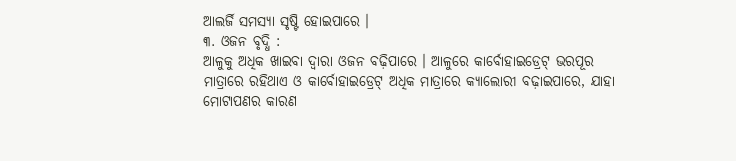ଆଲର୍ଜି ସମସ୍ୟା ସୃଷ୍ଟି ହୋଇପାରେ ।
୩. ଓଜନ ବୃଦ୍ଧି :
ଆଳୁକୁ ଅଧିକ ଖାଇବା ଦ୍ୱାରା ଓଜନ ବଢ଼ିପାରେ । ଆଳୁରେ କାର୍ବୋହାଇଡ୍ରେଟ୍ ଭରପୂର ମାତ୍ରାରେ ରହିଥାଏ ଓ କାର୍ବୋହାଇଡ୍ରେଟ୍ ଅଧିକ ମାତ୍ରାରେ କ୍ୟାଲୋରୀ ବଢ଼ାଇପାରେ, ଯାହା ମୋଟାପଣର କାରଣ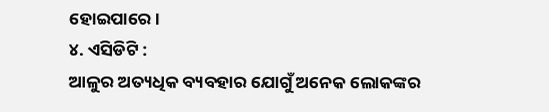ହୋଇପାରେ ।
୪. ଏସିଡିଟି :
ଆଳୁର ଅତ୍ୟଧିକ ବ୍ୟବହାର ଯୋଗୁଁ ଅନେକ ଲୋକଙ୍କର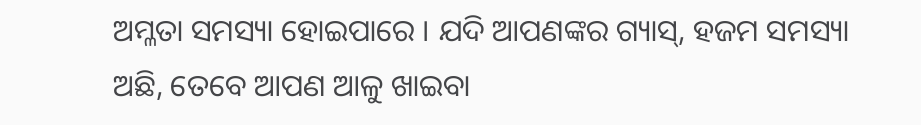ଅମ୍ଳତା ସମସ୍ୟା ହୋଇପାରେ । ଯଦି ଆପଣଙ୍କର ଗ୍ୟାସ୍, ହଜମ ସମସ୍ୟା ଅଛି, ତେବେ ଆପଣ ଆଳୁ ଖାଇବା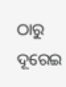ଠାରୁ ଦୂରେଇ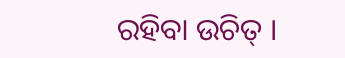ରହିବା ଉଚିତ୍ ।